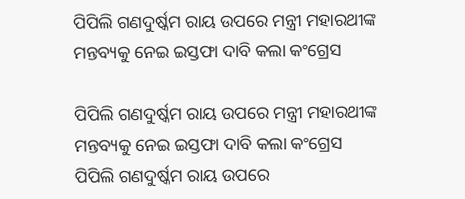ପିପିଲି ଗଣଦୁର୍ଷ୍କମ ରାୟ ଉପରେ ମନ୍ତ୍ରୀ ମହାରଥୀଙ୍କ ମନ୍ତବ୍ୟକୁ ନେଇ ଇସ୍ତଫା ଦାବି କଲା କଂଗ୍ରେସ

ପିପିଲି ଗଣଦୁର୍ଷ୍କମ ରାୟ ଉପରେ ମନ୍ତ୍ରୀ ମହାରଥୀଙ୍କ ମନ୍ତବ୍ୟକୁ ନେଇ ଇସ୍ତଫା ଦାବି କଲା କଂଗ୍ରେସ
ପିପିଲି ଗଣଦୁର୍ଷ୍କମ ରାୟ ଉପରେ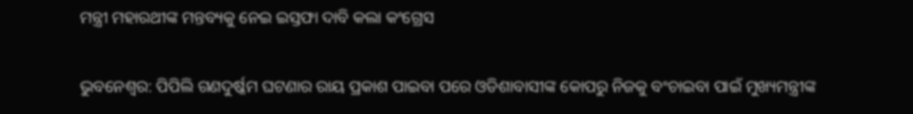ମନ୍ତ୍ରୀ ମହାରଥୀଙ୍କ ମନ୍ତବ୍ୟକୁ ନେଇ ଇସ୍ତଫା ଦାବି କଲା କଂଗ୍ରେସ

ଭୁବନେଶ୍ୱର: ପିପିଲି ଗଣଦୁର୍ଷ୍କମ ଘଟଣାର ରାୟ ପ୍ରକାଶ ପାଇବା ପରେ ଓଡିଶାବାସୀଙ୍କ କୋପରୁ ନିଜକୁ ବଂଚାଇବା ପାଇଁ ମୁଖ୍ୟମନ୍ତ୍ରୀଙ୍କ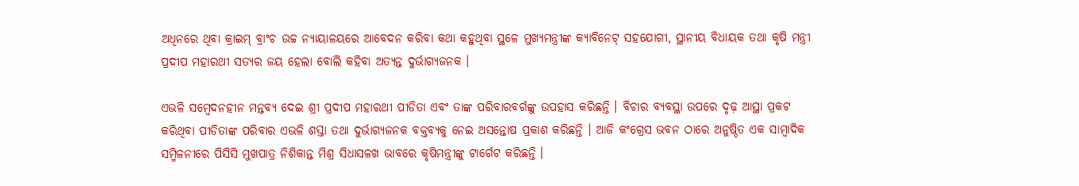ଅଧିନରେ ଥିବା କ୍ରାଇମ୍ ବ୍ରାଂଚ ଉଚ୍ଚ ନ୍ୟାୟାଳୟରେ ଆବେଦନ କରିବା କଥା କହୁଥିବା ସ୍ଥଳେ ମୁଖ୍ୟମନ୍ତ୍ରୀଙ୍କ କ୍ୟାବିନେଟ୍ ସହଯୋଗୀ, ସ୍ଥାନୀୟ ବିଧାୟକ ତଥା କୃଷି ମନ୍ତ୍ରୀ ପ୍ରଦୀପ ମହାରଥୀ ସତ୍ୟର ଜୟ ହେଲା ବୋଲି କହିବା ଅତ୍ୟନ୍ତ ଦୁର୍ଭାଗ୍ୟଜନକ ।

ଏଭଳି ସମ୍ବେଦନହୀନ ମନ୍ତବ୍ୟ ଦେଇ ଶ୍ରୀ ପ୍ରଦୀପ ମହାରଥୀ ପୀଡିତା ଏବଂ ତାଙ୍କ ପରିବାରବର୍ଗଙ୍କୁ ଉପହାସ କରିଛନ୍ତି । ବିଚାର ବ୍ୟବସ୍ଥା ଉପରେ ଦୃଢ଼ ଆସ୍ଥା ପ୍ରକଟ କରିଥିବା ପୀଡିତାଙ୍କ ପରିବାର ଏଭଳି ଶସ୍ତା ତଥା ଦୁର୍ଭାଗ୍ୟଜନକ ବକ୍ତବ୍ୟକୁ ନେଇ ଅସନ୍ତୋଷ ପ୍ରକାଶ କରିଛନ୍ତି । ଆଜି କଂଗ୍ରେସ ଭବନ ଠାରେ ଅନୁଷ୍ଠିତ ଏକ ସାମ୍ବାଦିକ ସମ୍ମିଳନୀରେ ପିସିସି ମୁଖପାତ୍ର ନିଶିକାନ୍ତ ମିଶ୍ର ସିଧାସଳଖ ଭାବରେ କୃଷିମନ୍ତ୍ରୀଙ୍କୁ ଟାର୍ଗେଟ କରିଛନ୍ତି ।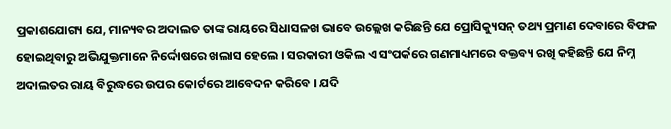ପ୍ରକାଶଯୋଗ୍ୟ ଯେ, ମାନ୍ୟବର ଅଦାଲତ ତାଙ୍କ ରାୟରେ ସିଧାସଳଖ ଭାବେ ଉଲ୍ଲେଖ କରିଛନ୍ତି ଯେ ପ୍ରୋସିକ୍ୟୁସନ୍ ତଥ୍ୟ ପ୍ରମାଣ ଦେବାରେ ବିଫଳ ହୋଇଥିବାରୁ ଅଭିଯୁକ୍ତମାନେ ନିର୍ଦ୍ଦୋଷରେ ଖଲାସ ହେଲେ । ସରକାରୀ ଓକିଲ ଏ ସଂପର୍କରେ ଗଣମାଧ୍ୟମରେ ବକ୍ତବ୍ୟ ରଖି କହିଛନ୍ତି ଯେ ନିମ୍ନ ଅଦାଲତର ରାୟ ବିରୁଦ୍ଧରେ ଉପର କୋର୍ଟରେ ଆବେଦନ କରିବେ । ଯଦି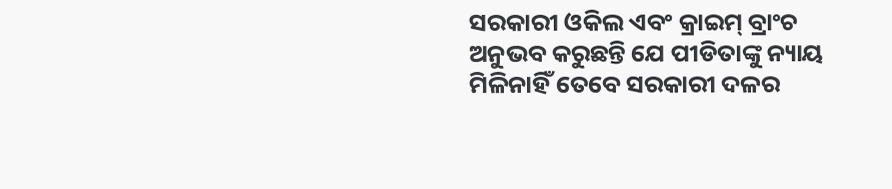ସରକାରୀ ଓକିଲ ଏବଂ କ୍ରାଇମ୍ ବ୍ରାଂଚ ଅନୁଭବ କରୁଛନ୍ତି ଯେ ପୀଡିତାଙ୍କୁ ନ୍ୟାୟ ମିଳିନାହିଁ ତେବେ ସରକାରୀ ଦଳର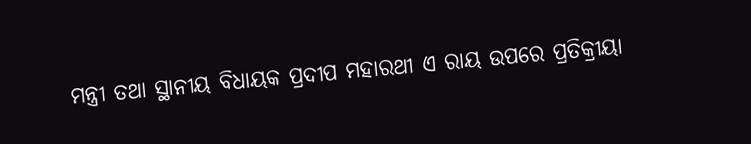ମନ୍ତ୍ରୀ ତଥା ସ୍ଥାନୀୟ ବିଧାୟକ ପ୍ରଦୀପ ମହାରଥୀ ଏ ରାୟ ଉପରେ ପ୍ରତିକ୍ରୀୟା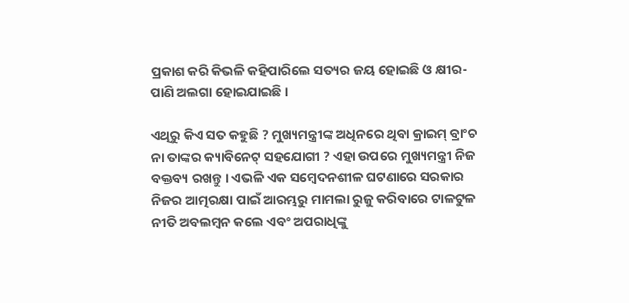ପ୍ରକାଶ କରି କିଭଳି କହିପାରିଲେ ସତ୍ୟର ଜୟ ହୋଇଛି ଓ କ୍ଷୀର-ପାଣି ଅଲଗା ହୋଇଯାଇଛି ।

ଏଥିରୁ କିଏ ସତ କହୁଛି ? ମୁଖ୍ୟମନ୍ତ୍ରୀଙ୍କ ଅଧିନରେ ଥିବା କ୍ରାଇମ୍ ବ୍ରାଂଚ ନା ତାଙ୍କର କ୍ୟାବିନେଟ୍ ସହଯୋଗୀ ? ଏହା ଉପରେ ମୁଖ୍ୟମନ୍ତ୍ରୀ ନିଜ ବକ୍ତବ୍ୟ ରଖନ୍ତୁ । ଏଭଳି ଏକ ସମ୍ବେଦନଶୀଳ ଘଟଣାରେ ସରକାର ନିଜର ଆତ୍ମରକ୍ଷା ପାଇଁ ଆରମ୍ଭରୁ ମାମଲା ରୁଜୁ କରିବାରେ ଟାଳଟୁଳ ନୀତି ଅବଲମ୍ବନ କଲେ ଏବଂ ଅପରାଧିଙ୍କୁ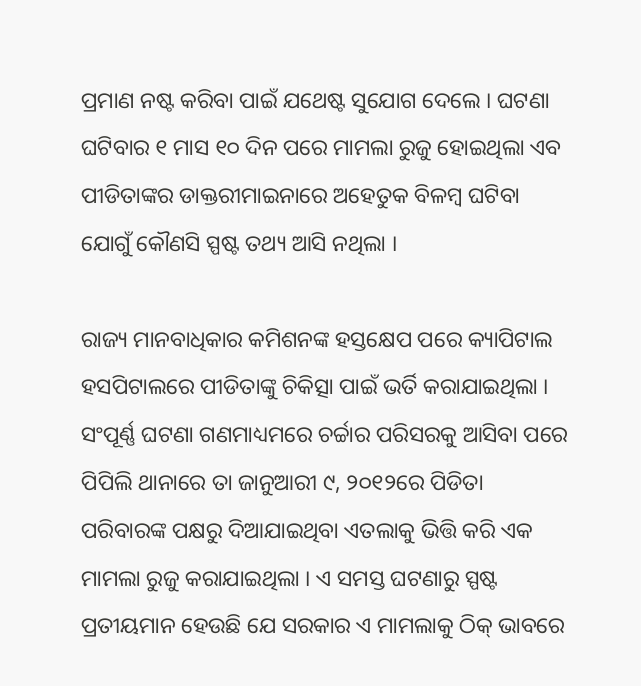ପ୍ରମାଣ ନଷ୍ଟ କରିବା ପାଇଁ ଯଥେଷ୍ଟ ସୁଯୋଗ ଦେଲେ । ଘଟଣା ଘଟିବାର ୧ ମାସ ୧୦ ଦିନ ପରେ ମାମଲା ରୁଜୁ ହୋଇଥିଲା ଏବ ପୀଡିତାଙ୍କର ଡାକ୍ତରୀମାଇନାରେ ଅହେତୁକ ବିଳମ୍ବ ଘଟିବା ଯୋଗୁଁ କୌଣସି ସ୍ପଷ୍ଟ ତଥ୍ୟ ଆସି ନଥିଲା ।

ରାଜ୍ୟ ମାନବାଧିକାର କମିଶନଙ୍କ ହସ୍ତକ୍ଷେପ ପରେ କ୍ୟାପିଟାଲ ହସପିଟାଲରେ ପୀଡିତାଙ୍କୁ ଚିକିତ୍ସା ପାଇଁ ଭର୍ତି କରାଯାଇଥିଲା । ସଂପୂର୍ଣ୍ଣ ଘଟଣା ଗଣମାଧ୍ୟମରେ ଚର୍ଚ୍ଚାର ପରିସରକୁ ଆସିବା ପରେ ପିପିଲି ଥାନାରେ ତା ଜାନୁଆରୀ ୯, ୨୦୧୨ରେ ପିଡିତା ପରିବାରଙ୍କ ପକ୍ଷରୁ ଦିଆଯାଇଥିବା ଏତଲାକୁ ଭିତ୍ତି କରି ଏକ ମାମଲା ରୁଜୁ କରାଯାଇଥିଲା । ଏ ସମସ୍ତ ଘଟଣାରୁ ସ୍ପଷ୍ଟ ପ୍ରତୀୟମାନ ହେଉଛି ଯେ ସରକାର ଏ ମାମଲାକୁ ଠିକ୍ ଭାବରେ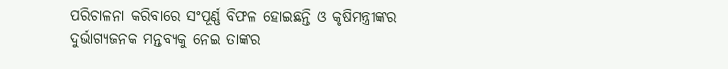ପରିଚାଳନା କରିବାରେ ସଂପୂର୍ଣ୍ଣ ବିଫଳ ହୋଇଛନ୍ତି ଓ କୃଷିମନ୍ତ୍ରୀଙ୍କର ଦୁର୍ଭାଗ୍ୟଜନକ ମନ୍ତବ୍ୟକୁ ନେଇ ତାଙ୍କର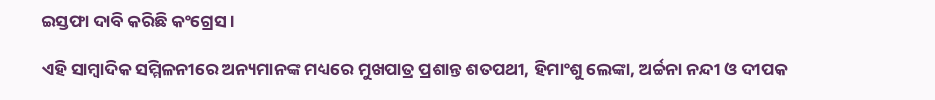ଇସ୍ତଫା ଦାବି କରିଛି କଂଗ୍ରେସ ।

ଏହି ସାମ୍ବାଦିକ ସମ୍ମିଳନୀରେ ଅନ୍ୟମାନଙ୍କ ମଧ୍ୟରେ ମୁଖପାତ୍ର ପ୍ରଶାନ୍ତ ଶତପଥୀ, ହିମାଂଶୁ ଲେଙ୍କା, ଅର୍ଚ୍ଚନା ନନ୍ଦୀ ଓ ଦୀପକ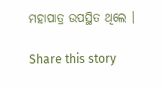ମହାପାତ୍ର ଉପସ୍ଥିତ ଥିଲେ ।

Share this story